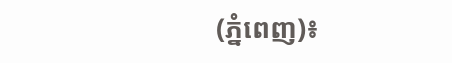(ភ្នំពេញ)៖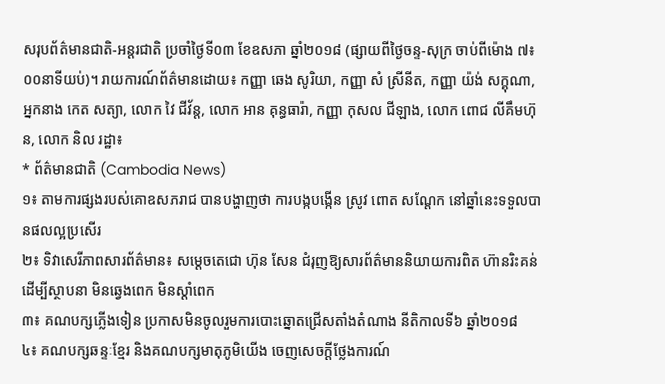សរុបព័ត៌មានជាតិ-អន្តរជាតិ ប្រចាំថ្ងៃទី០៣ ខែឧសភា ឆ្នាំ២០១៨ (ផ្សាយពីថ្ងៃចន្ទ-សុក្រ ចាប់ពីម៉ោង ៧៖០០នាទីយប់)។ រាយការណ៍ព័ត៌មានដោយ៖ កញ្ញា ឆេង សូរិយា, កញ្ញា សំ ស្រីនីត, កញ្ញា យ៉ង់ សក្គុណា, អ្នកនាង កេត សត្យា, លោក វៃ ជីវ័ន្ត, លោក អាន គុន្ធធារ៉ា, កញ្ញា កុសល ជីឡាង, លោក ពោជ លីគឹមហ៊ុន, លោក និល រដ្ឋា៖
* ព័ត៌មានជាតិ (Cambodia News)
១៖ តាមការផ្សងរបស់គោឧសភរាជ បានបង្ហាញថា ការបង្កបង្កើន ស្រូវ ពោត សណ្តែក នៅឆ្នាំនេះទទួលបានផលល្អប្រសើរ
២៖ ទិវាសេរីភាពសារព័ត៌មាន៖ សម្តេចតេជោ ហ៊ុន សែន ជំរុញឱ្យសារព័ត៌មាននិយាយការពិត ហ៊ានរិះគន់ដើម្បីស្ថាបនា មិនឆ្វេងពេក មិនស្តាំពេក
៣៖ គណបក្សភ្លើងទៀន ប្រកាសមិនចូលរួមការបោះឆ្នោតជ្រើសតាំងតំណាង នីតិកាលទី៦ ឆ្នាំ២០១៨
៤៖ គណបក្សឆន្ទៈខ្មែរ និងគណបក្សមាតុភូមិយើង ចេញសេចក្តីថ្លែងការណ៍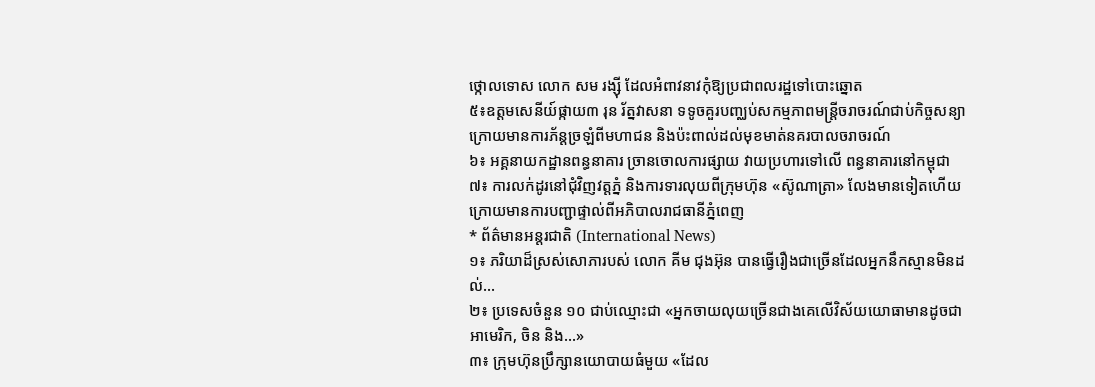ថ្កោលទោស លោក សម រង្ស៊ី ដែលអំពាវនាវកុំឱ្យប្រជាពលរដ្ឋទៅបោះឆ្នោត
៥៖ឧត្តមសេនីយ៍ផ្កាយ៣ រុន រ័ត្នវាសនា ទទូចគួរបញ្ឈប់សកម្មភាពមន្ដ្រីចរាចរណ៍ជាប់កិច្ចសន្យា ក្រោយមានការភ័ន្ដច្រឡំពីមហាជន និងប៉ះពាល់ដល់មុខមាត់នគរបាលចរាចរណ៍
៦៖ អគ្គនាយកដ្ឋានពន្ធនាគារ ច្រានចោលការផ្សាយ វាយប្រហារទៅលើ ពន្ធនាគារនៅកម្ពុជា
៧៖ ការលក់ដូរនៅជុំវិញវត្តភ្នំ និងការទារលុយពីក្រុមហ៊ុន «ស៊ូណាត្រា» លែងមានទៀតហើយ ក្រោយមានការបញ្ជាផ្ទាល់ពីអភិបាលរាជធានីភ្នំពេញ
* ព័ត៌មានអន្តរជាតិ (International News)
១៖ ភរិយាដ៏ស្រស់សោភារបស់ លោក គីម ជុងអ៊ុន បានធ្វើរឿងជាច្រើនដែលអ្នកនឹកស្មានមិនដល់...
២៖ ប្រទេសចំនួន ១០ ជាប់ឈ្មោះជា «អ្នកចាយលុយច្រើនជាងគេលើវិស័យយោធាមានដូចជា អាមេរិក, ចិន និង...»
៣៖ ក្រុមហ៊ុនប្រឹក្សានយោបាយធំមួយ «ដែល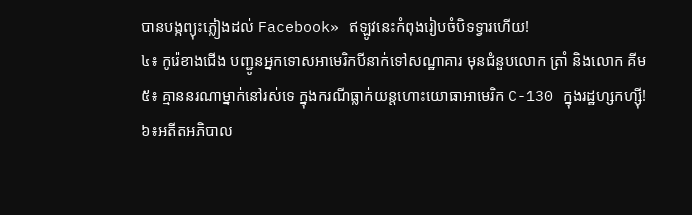បានបង្កព្យុះភ្លៀងដល់ Facebook» ឥឡូវនេះកំពុងរៀបចំបិទទ្វារហើយ!
៤៖ កូរ៉េខាងជើង បញ្ជូនអ្នកទោសអាមេរិកបីនាក់ទៅសណ្ឋាគារ មុនជំនួបលោក ត្រាំ និងលោក គីម
៥៖ គ្មាននរណាម្នាក់នៅរស់ទេ ក្នុងករណីធ្លាក់យន្តហោះយោធាអាមេរិក C-130 ក្នុងរដ្ឋហ្សកហ្ស៊ី!
៦៖អតីតអភិបាល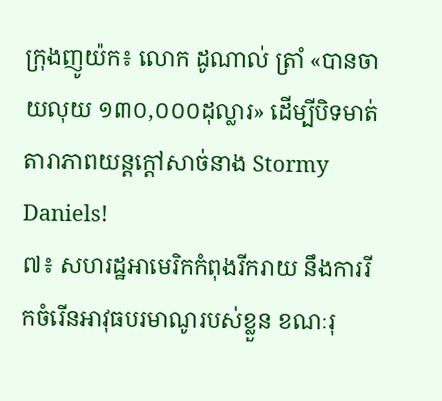ក្រុងញូយ៉ក៖ លោក ដូណាល់ ត្រាំ «បានចាយលុយ ១៣០,០០០ដុល្លារ» ដើម្បីបិទមាត់តារាភាពយន្តក្តៅសាច់នាង Stormy Daniels!
៧៖ សហរដ្ឋអាមេរិកកំពុងរីករាយ នឹងការរីកចំរើនអាវុធបរមាណូរបស់ខ្លួន ខណៈរុ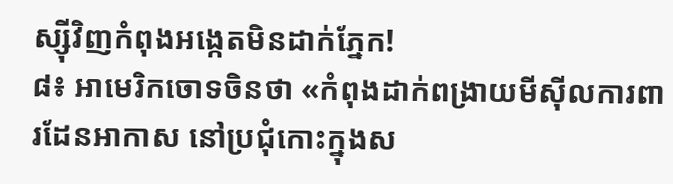ស្ស៊ីវិញកំពុងអង្កេតមិនដាក់ភ្នែក!
៨៖ អាមេរិកចោទចិនថា «កំពុងដាក់ពង្រាយមីស៊ីលការពារដែនអាកាស នៅប្រជុំកោះក្នុងស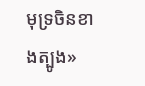មុទ្រចិនខាងត្បូង»